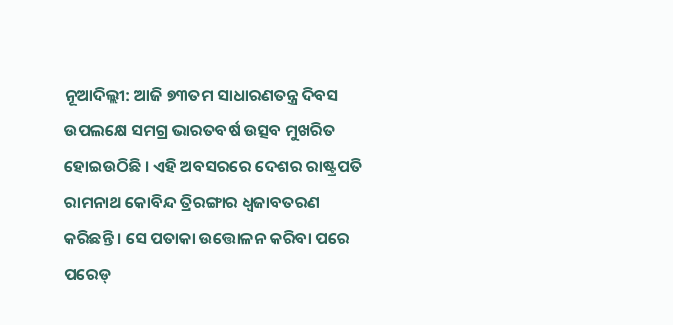ନୂଆଦିଲ୍ଲୀ: ଆଜି ୭୩ତମ ସାଧାରଣତନ୍ତ୍ର ଦିବସ ଉପଲକ୍ଷେ ସମଗ୍ର ଭାରତବର୍ଷ ଉତ୍ସବ ମୁଖରିତ ହୋଇଉଠିଛି । ଏହି ଅବସରରେ ଦେଶର ରାଷ୍ଟ୍ରପତି ରାମନାଥ କୋବିନ୍ଦ ତ୍ରିରଙ୍ଗାର ଧ୍ୱଜାବତରଣ କରିଛନ୍ତି । ସେ ପତାକା ଉତ୍ତୋଳନ କରିବା ପରେ ପରେଡ୍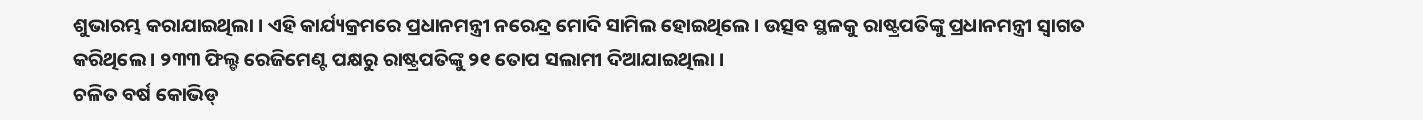ଶୁଭାରମ୍ଭ କରାଯାଇଥିଲା । ଏହି କାର୍ଯ୍ୟକ୍ରମରେ ପ୍ରଧାନମନ୍ତ୍ରୀ ନରେନ୍ଦ୍ର ମୋଦି ସାମିଲ ହୋଇଥିଲେ । ଉତ୍ସବ ସ୍ଥଳକୁ ରାଷ୍ଟ୍ରପତିଙ୍କୁ ପ୍ରଧାନମନ୍ତ୍ରୀ ସ୍ୱାଗତ କରିଥିଲେ । ୨୩୩ ଫିଲ୍ଡ ରେଜିମେଣ୍ଟ ପକ୍ଷରୁ ରାଷ୍ଟ୍ରପତିଙ୍କୁ ୨୧ ତୋପ ସଲାମୀ ଦିଆଯାଇଥିଲା ।
ଚଳିତ ବର୍ଷ କୋଭିଡ୍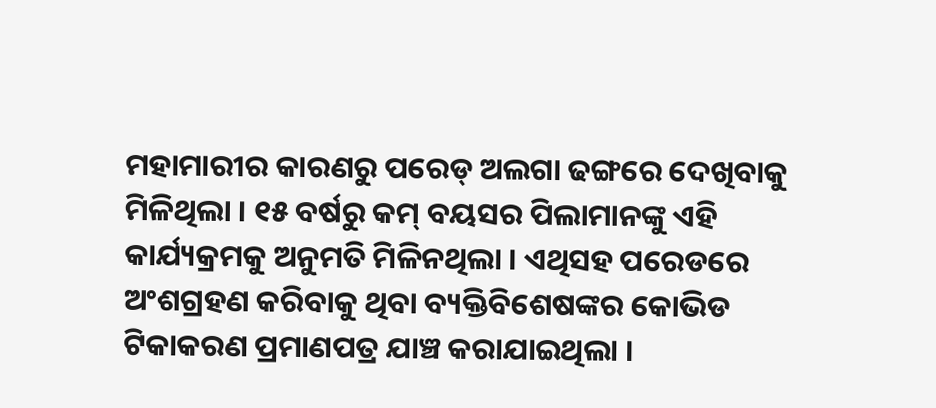ମହାମାରୀର କାରଣରୁ ପରେଡ୍ ଅଲଗା ଢଙ୍ଗରେ ଦେଖିବାକୁ ମିଳିଥିଲା । ୧୫ ବର୍ଷରୁ କମ୍ ବୟସର ପିଲାମାନଙ୍କୁ ଏହି କାର୍ଯ୍ୟକ୍ରମକୁ ଅନୁମତି ମିଳିନଥିଲା । ଏଥିସହ ପରେଡରେ ଅଂଶଗ୍ରହଣ କରିବାକୁ ଥିବା ବ୍ୟକ୍ତିବିଶେଷଙ୍କର କୋଭିଡ ଟିକାକରଣ ପ୍ରମାଣପତ୍ର ଯାଞ୍ଚ କରାଯାଇଥିଲା ।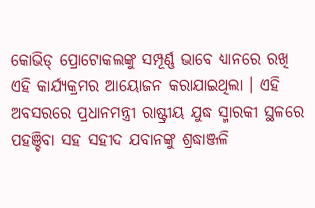କୋଭିଡ୍ ପ୍ରୋଟୋକଲଙ୍କୁ ସମ୍ପୂର୍ଣ୍ଣ ଭାବେ ଧ୍ୟାନରେ ରଖି ଏହି କାର୍ଯ୍ୟକ୍ରମର ଆୟୋଜନ କରାଯାଇଥିଲା । ଏହି ଅବସରରେ ପ୍ରଧାନମନ୍ତ୍ରୀ ରାଷ୍ଟ୍ରୀୟ ଯୁଦ୍ଧ ସ୍ମାରକୀ ସ୍ଥଳରେ ପହଞ୍ଚିବା ସହ ସହୀଦ ଯବାନଙ୍କୁ ଶ୍ରଦ୍ଧାଞ୍ଜଳି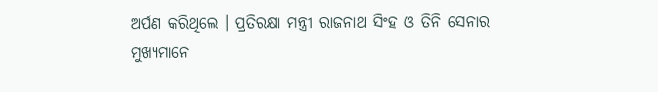ଅର୍ପଣ କରିଥିଲେ । ପ୍ରତିରକ୍ଷା ମନ୍ତ୍ରୀ ରାଜନାଥ ସିଂହ ଓ ତିନି ସେନାର ମୁଖ୍ୟମାନେ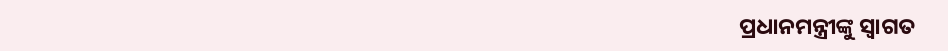ପ୍ରଧାନମନ୍ତ୍ରୀଙ୍କୁ ସ୍ୱାଗତ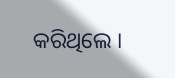କରିଥିଲେ ।